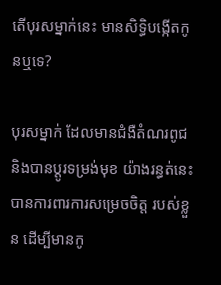តើបុរសម្នាក់នេះ មានសិទ្ធិបង្កើតកូនឬទេ?

បុរសម្នាក់ ដែលមានជំងឺតំណរពូជ និងបានប្ដូរទម្រង់មុខ យ៉ាងរន្ធត់នេះ បានការពារការសម្រេចចិត្ត របស់ខ្លួន ដើម្បីមានកូ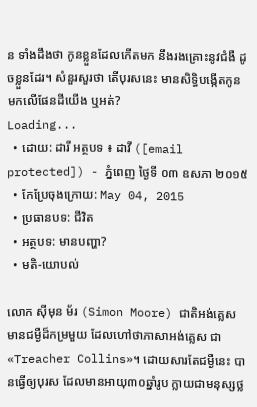ន ទាំងដឹងថា កូនខ្លួនដែលកើតមក នឹងរងគ្រោះនូវជំងឺ ដូចខ្លួនដែរ។ សំនួរសួរថា តើបុរសនេះ មានសិទ្ធិបង្កើតកូន មកលើផែនដីយើង ឬអត់?
Loading...
  • ដោយ: ដារី អត្ថបទ ៖ ដាវី ([email protected]) - ភ្នំពេញ ថ្ងៃទី ០៣ ឧសភា ២០១៥
  • កែប្រែចុងក្រោយ: May 04, 2015
  • ប្រធានបទ: ជីវិត
  • អត្ថបទ: មានបញ្ហា?
  • មតិ-យោបល់

លោក ស៊ីមុន ម័រ (Simon Moore) ជាតិអង់គ្លេស មានជម្ងឺដ៏កម្រមួយ ដែលហៅថាភាសាអង់គ្លេស ជា «Treacher Collins»។ ដោយសារតែជម្ងឺនេះ បានធ្វើឲ្យបុរស ដែលមានអាយុ៣០ឆ្នាំរូប ក្លាយជាមនុស្សថ្ល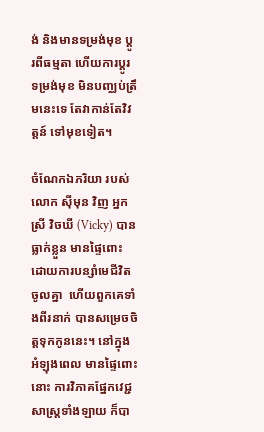ង់ និងមានទម្រង់មុខ ប្ដូរពីធម្មតា ហើយការប្ដូរទម្រង់មុខ មិនបញ្ឈប់ត្រឹមនេះទេ តែវាកាន់តែវិវត្តន៍ ទៅមុខទៀត។

ចំណែកឯភរិយា របស់លោក ស៊ីមុន វិញ អ្នកស្រី វិចឃី (Vicky) បានធ្លាក់ខ្លួន មានផ្ទៃពោះ ដោយការបន្សាំមេជីវិតចូលគ្នា  ហើយពួកគេទាំងពីរនាក់ បានសម្រេចចិត្តទុកកូននេះ។ នៅក្នុងអំឡុងពេល មានផ្ទៃពោះនោះ ការវិភាគផ្នែកវេជ្ជសាស្ត្រទាំងឡាយ ក៏បា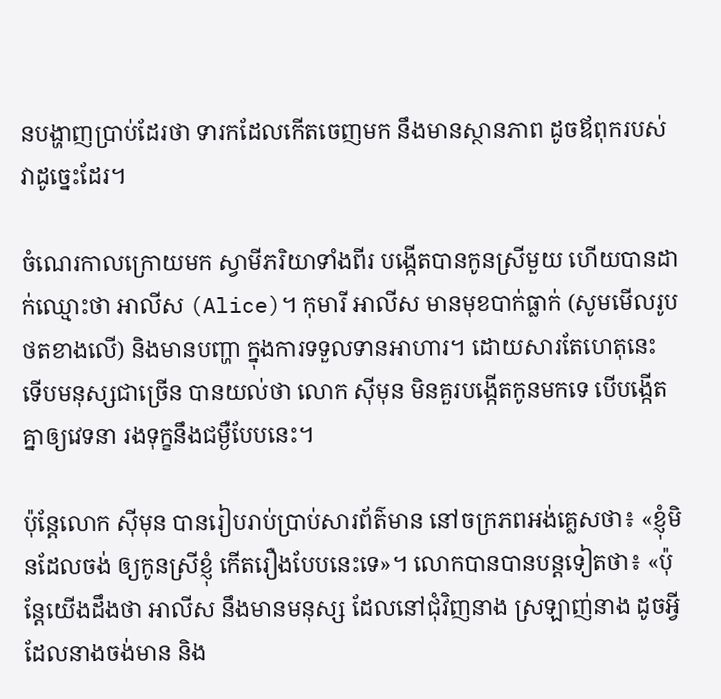នបង្ហាញប្រាប់ដែរថា ទារកដែលកើតចេញមក នឹងមានស្ថានភាព ដូចឪពុករបស់វាដូច្នេះដែរ។

ចំណេរកាលក្រោយមក ស្វាមីភរិយាទាំងពីរ បង្កើតបានកូនស្រីមួយ ហើយបានដាក់ឈ្មោះថា អាលីស (Alice)។ កុមារី អាលីស មានមុខបាក់ធ្លាក់ (សូមមើលរូបថតខាងលើ) និងមានបញ្ហា ក្នុងការទទួលទានអាហារ។ ដោយសារតែហេតុនេះ ទើបមនុស្សជាច្រើន បានយល់ថា លោក ស៊ីមុន មិនគួរបង្កើតកូនមកទេ បើបង្កើតគ្នាឲ្យវេទនា រងទុក្ខនឹងជម្ងឺបែបនេះ។

ប៉ុន្តែលោក ស៊ីមុន បានរៀបរាប់ប្រាប់សារព័ត៌មាន នៅចក្រភពអង់គ្លេសថា៖ «ខ្ញុំមិនដែលចង់ ឲ្យកូនស្រីខ្ញុំ កើតរឿងបែបនេះទេ»។ លោកបានបានបន្តទៀតថា៖ «ប៉ុន្តែយើងដឹងថា អាលីស នឹងមានមនុស្ស ដែលនៅជុំវិញនាង ស្រឡាញ់នាង ដូចអ្វីដែលនាងចង់មាន និង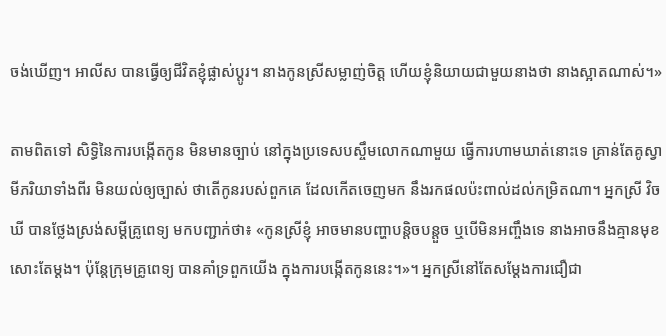ចង់ឃើញ។ អាលីស បានធ្វើឲ្យជីវិតខ្ញុំផ្លាស់ប្ដូរ។ នាងកូនស្រីសម្លាញ់ចិត្ត ហើយខ្ញុំនិយាយជាមួយនាងថា នាងស្អាតណាស់។»

តាមពិតទៅ សិទ្ធិនៃការបង្កើតកូន មិនមានច្បាប់ នៅក្នុងប្រទេសបស្ចឹមលោកណាមួយ ធ្វើការហាមឃាត់នោះទេ គ្រាន់តែគូស្វាមីភរិយាទាំងពីរ មិនយល់ឲ្យច្បាស់ ថាតើកូនរបស់ពួកគេ ដែលកើតចេញមក នឹងរកផលប៉ះពាល់ដល់កម្រិតណា។ អ្នកស្រី វិចឃី បានថ្លែងស្រង់សម្ដីគ្រូពេទ្យ មកបញ្ជាក់ថា៖ «កូនស្រីខ្ញុំ អាចមានបញ្ហាបន្តិចបន្តួច ឬបើមិនអញ្ចឹងទេ នាងអាចនឹងគ្មានមុខសោះតែម្ដង។ ប៉ុន្តែក្រុមគ្រូពេទ្យ បានគាំទ្រពួកយើង ក្នុងការបង្កើតកូននេះ។»។ អ្នកស្រីនៅតែសម្ដែងការជឿជា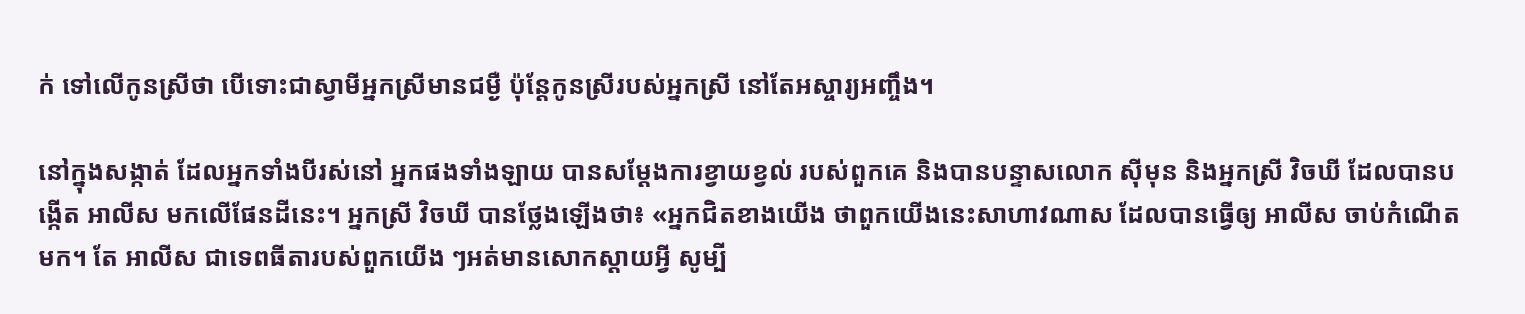ក់ ទៅលើកូនស្រីថា បើទោះជាស្វាមីអ្នកស្រីមានជម្ងឺ ប៉ុន្តែកូនស្រីរបស់អ្នកស្រី នៅតែអស្ចារ្យអញ្ចឹង។

នៅក្នុងសង្កាត់ ដែលអ្នកទាំងបីរស់នៅ អ្នកផងទាំងឡាយ បានសម្ដែងការខ្វាយខ្វល់ របស់ពួកគេ និងបានបន្ទាសលោក ស៊ីមុន និងអ្នកស្រី វិចឃី ដែលបានបង្កើត អាលីស មកលើផែនដីនេះ។ អ្នកស្រី វិចឃី បានថ្លែងឡើងថា៖ «អ្នកជិតខាងយើង ថាពួកយើងនេះសាហាវណាស ដែលបានធ្វើឲ្យ អាលីស ចាប់កំណើតមក។ តែ អាលីស ជាទេពធីតារបស់ពួកយើង ៗអត់មានសោកស្ដាយអ្វី សូម្បី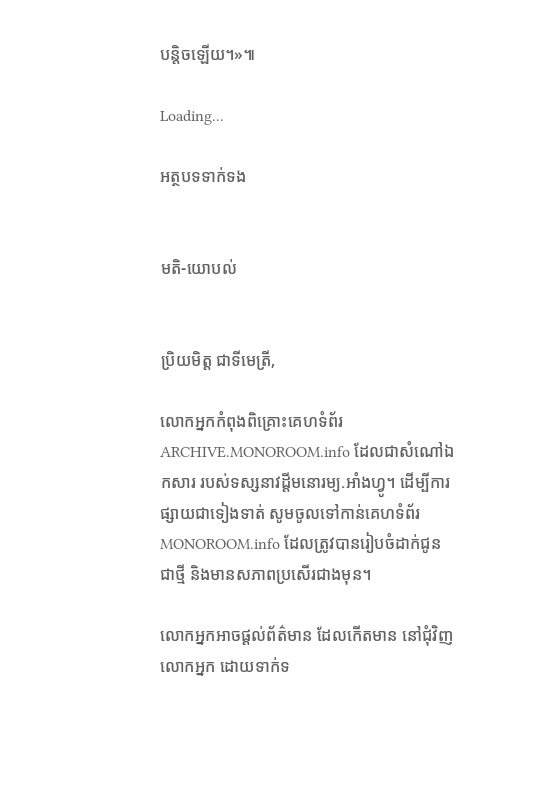បន្តិចឡើយ។»៕

Loading...

អត្ថបទទាក់ទង


មតិ-យោបល់


ប្រិយមិត្ត ជាទីមេត្រី,

លោកអ្នកកំពុងពិគ្រោះគេហទំព័រ ARCHIVE.MONOROOM.info ដែលជាសំណៅឯកសារ របស់ទស្សនាវដ្ដីមនោរម្យ.អាំងហ្វូ។ ដើម្បីការផ្សាយជាទៀងទាត់ សូមចូលទៅកាន់គេហទំព័រ MONOROOM.info ដែលត្រូវបានរៀបចំដាក់ជូន ជាថ្មី និងមានសភាពប្រសើរជាងមុន។

លោកអ្នកអាចផ្ដល់ព័ត៌មាន ដែលកើតមាន នៅជុំវិញលោកអ្នក ដោយទាក់ទ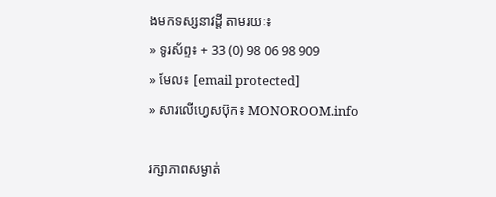ងមកទស្សនាវដ្ដី តាមរយៈ៖
» ទូរស័ព្ទ៖ + 33 (0) 98 06 98 909
» មែល៖ [email protected]
» សារលើហ្វេសប៊ុក៖ MONOROOM.info

រក្សាភាពសម្ងាត់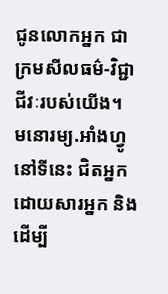ជូនលោកអ្នក ជាក្រមសីលធម៌-វិជ្ជាជីវៈរបស់យើង។ មនោរម្យ.អាំងហ្វូ នៅទីនេះ ជិតអ្នក ដោយសារអ្នក និងដើម្បី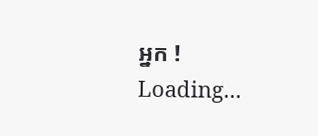អ្នក !
Loading...